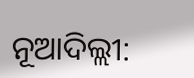ନୂଆଦିଲ୍ଲୀ: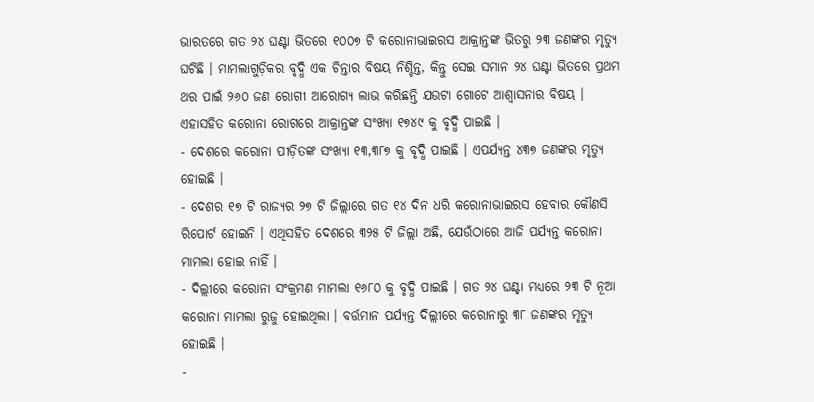ଭାରତରେ ଗତ ୨୪ ଘଣ୍ଟା ଭିତରେ ୧୦୦୭ ଟି କରୋନାଭାଇରସ ଆକ୍ରାନ୍ତଙ୍କ ଭିତରୁ ୨୩ ଜଣଙ୍କର ମୃତ୍ୟୁ ଘଟିଛି । ମାମଲାଗୁଡ଼ିକର ବୃଦ୍ଧି ଏକ ଚିନ୍ତାର ବିଷୟ ନିଶ୍ଚିନ୍ତ, କିନ୍ତୁ ସେଇ ସମାନ ୨୪ ଘଣ୍ଟା ଭିତରେ ପ୍ରଥମ ଥର ପାଇଁ ୨୬୦ ଜଣ ରୋଗୀ ଆରୋଗ୍ୟ ଲାଭ କରିଛନ୍ତି ଯଉଟା ଗୋଟେ ଆଶ୍ଵାସନାର ବିଷୟ । ଏହାସହିତ କରୋନା ରୋଗରେ ଆକ୍ରାନ୍ତଙ୍କ ସଂଖ୍ୟା ୧୭୪୯ କୁ ବୃଦ୍ଧି ପାଇଛି ।
- ଦେଶରେ କରୋନା ପୀଡ଼ିତଙ୍କ ସଂଖ୍ୟା ୧୩,୩୮୭ କୁ ବୃଦ୍ଧି ପାଇଛି । ଏପର୍ଯ୍ୟନ୍ତ ୪୩୭ ଜଣଙ୍କର ମୃତ୍ୟୁ ହୋଇଛି ।
- ଦେଶର ୧୭ ଟି ରାଜ୍ୟର ୨୭ ଟି ଜିଲ୍ଲାରେ ଗତ ୧୪ ଦିନ ଧରି କରୋନାଭାଇରସ ହେବାର କୌଣସି ରିପୋର୍ଟ ହୋଇନି । ଏଥିସହିତ ଦେଶରେ ୩୨୫ ଟି ଜିଲ୍ଲା ଅଛି, ଯେଉଁଠାରେ ଆଜି ପର୍ଯ୍ୟନ୍ତ କରୋନା ମାମଲା ହୋଇ ନାହିଁ ।
- ଦିଲ୍ଲୀରେ କରୋନା ସଂକ୍ରମଣ ମାମଲା ୧୬୮୦ କୁ ବୃଦ୍ଧି ପାଇଛି । ଗତ ୨୪ ଘଣ୍ଟା ମଧ୍ୟରେ ୨୩ ଟି ନୂଆ କରୋନା ମାମଲା ରୁଜୁ ହୋଇଥିଲା । ବର୍ତ୍ତମାନ ପର୍ଯ୍ୟନ୍ତ ଦିଲ୍ଲୀରେ କରୋନାରୁ ୩୮ ଜଣଙ୍କର ମୃତ୍ୟୁ ହୋଇଛି ।
-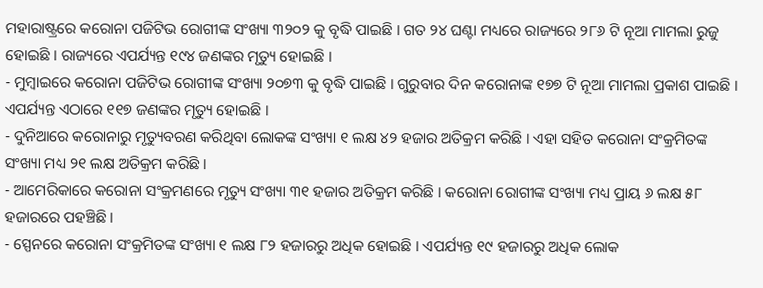ମହାରାଷ୍ଟ୍ରରେ କରୋନା ପଜିଟିଭ ରୋଗୀଙ୍କ ସଂଖ୍ୟା ୩୨୦୨ କୁ ବୃଦ୍ଧି ପାଇଛି । ଗତ ୨୪ ଘଣ୍ଟା ମଧ୍ୟରେ ରାଜ୍ୟରେ ୨୮୬ ଟି ନୂଆ ମାମଲା ରୁଜୁ ହୋଇଛି । ରାଜ୍ୟରେ ଏପର୍ଯ୍ୟନ୍ତ ୧୯୪ ଜଣଙ୍କର ମୃତ୍ୟୁ ହୋଇଛି ।
- ମୁମ୍ବାଇରେ କରୋନା ପଜିଟିଭ ରୋଗୀଙ୍କ ସଂଖ୍ୟା ୨୦୭୩ କୁ ବୃଦ୍ଧି ପାଇଛି । ଗୁରୁବାର ଦିନ କରୋନାଙ୍କ ୧୭୭ ଟି ନୂଆ ମାମଲା ପ୍ରକାଶ ପାଇଛି । ଏପର୍ଯ୍ୟନ୍ତ ଏଠାରେ ୧୧୭ ଜଣଙ୍କର ମୃତ୍ୟୁ ହୋଇଛି ।
- ଦୁନିଆରେ କରୋନାରୁ ମୃତ୍ୟୁବରଣ କରିଥିବା ଲୋକଙ୍କ ସଂଖ୍ୟା ୧ ଲକ୍ଷ ୪୨ ହଜାର ଅତିକ୍ରମ କରିଛି । ଏହା ସହିତ କରୋନା ସଂକ୍ରମିତଙ୍କ ସଂଖ୍ୟା ମଧ୍ୟ ୨୧ ଲକ୍ଷ ଅତିକ୍ରମ କରିଛି ।
- ଆମେରିକାରେ କରୋନା ସଂକ୍ରମଣରେ ମୃତ୍ୟୁ ସଂଖ୍ୟା ୩୧ ହଜାର ଅତିକ୍ରମ କରିଛି । କରୋନା ରୋଗୀଙ୍କ ସଂଖ୍ୟା ମଧ୍ୟ ପ୍ରାୟ ୬ ଲକ୍ଷ ୫୮ ହଜାରରେ ପହଞ୍ଚିଛି ।
- ସ୍ପେନରେ କରୋନା ସଂକ୍ରମିତଙ୍କ ସଂଖ୍ୟା ୧ ଲକ୍ଷ ୮୨ ହଜାରରୁ ଅଧିକ ହୋଇଛି । ଏପର୍ଯ୍ୟନ୍ତ ୧୯ ହଜାରରୁ ଅଧିକ ଲୋକ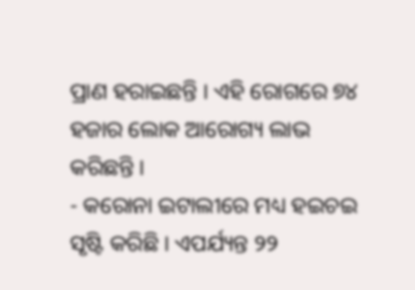ପ୍ରାଣ ହରାଇଛନ୍ତି । ଏହି ରୋଗରେ ୭୪ ହଜାର ଲୋକ ଆରୋଗ୍ୟ ଲାଭ କରିଛନ୍ତି ।
- କରୋନା ଇଟାଲୀରେ ମଧ୍ୟ ହଇଚଇ ସୃଷ୍ଟି କରିଛି । ଏପର୍ଯ୍ୟନ୍ତ ୨୨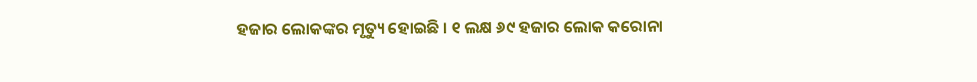ହଜାର ଲୋକଙ୍କର ମୃତ୍ୟୁ ହୋଇଛି । ୧ ଲକ୍ଷ ୬୯ ହଜାର ଲୋକ କରୋନା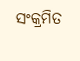ସଂକ୍ରମିତ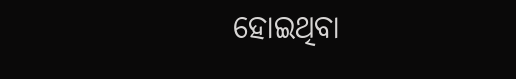ହୋଇଥିବା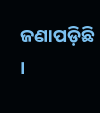ଜଣାପଡ଼ିଛି ।